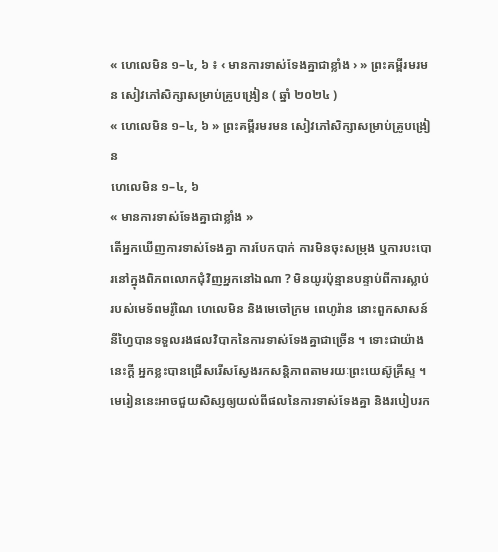« ហេលេមិន ១–៤, ៦ ៖ ‹ មានការទាស់ទែងគ្នាជាខ្លាំង › » ព្រះគម្ពីរមរមន សៀវភៅសិក្សាសម្រាប់គ្រូបង្រៀន ( ឆ្នាំ ២០២៤ )
« ហេលេមិន ១–៤, ៦ » ព្រះគម្ពីរមរមន សៀវភៅសិក្សាសម្រាប់គ្រូបង្រៀន
ហេលេមិន ១–៤, ៦
« មានការទាស់ទែងគ្នាជាខ្លាំង »
តើអ្នកឃើញការទាស់ទែងគ្នា ការបែកបាក់ ការមិនចុះសម្រុង ឬការបះបោរនៅក្នុងពិភពលោកជុំវិញអ្នកនៅឯណា ? មិនយូរប៉ុន្មានបន្ទាប់ពីការស្លាប់របស់មេទ័ពមរ៉ូណៃ ហេលេមិន និងមេចៅក្រម ពេហូរ៉ាន នោះពួកសាសន៍នីហ្វៃបានទទួលរងផលវិបាកនៃការទាស់ទែងគ្នាជាច្រើន ។ ទោះជាយ៉ាងនេះក្ដី អ្នកខ្លះបានជ្រើសរើសស្វែងរកសន្តិភាពតាមរយៈព្រះយេស៊ូគ្រីស្ទ ។ មេរៀននេះអាចជួយសិស្សឲ្យយល់ពីផលនៃការទាស់ទែងគ្នា និងរបៀបរក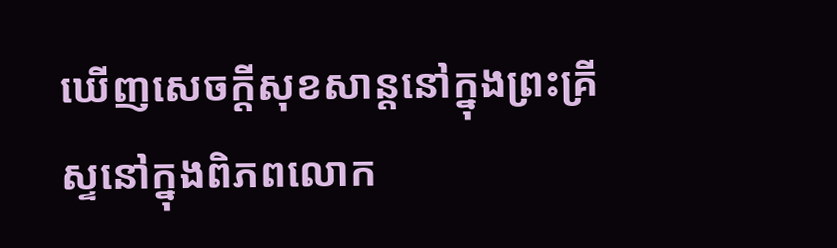ឃើញសេចក្ដីសុខសាន្តនៅក្នុងព្រះគ្រីស្ទនៅក្នុងពិភពលោក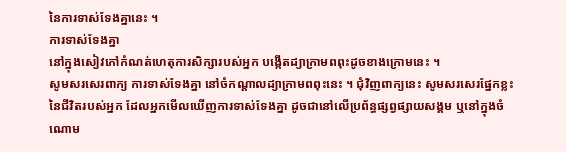នៃការទាស់ទែងគ្នានេះ ។
ការទាស់ទែងគ្នា
នៅក្នុងសៀវភៅកំណត់ហេតុការសិក្សារបស់អ្នក បង្កើតដ្យាក្រាមពពុះដូចខាងក្រោមនេះ ។
សូមសរសេរពាក្យ ការទាស់ទែងគ្នា នៅចំកណ្តាលដ្យាក្រាមពពុះនេះ ។ ជុំវិញពាក្យនេះ សូមសរសេរផ្នែកខ្លះនៃជីវិតរបស់អ្នក ដែលអ្នកមើលឃើញការទាស់ទែងគ្នា ដូចជានៅលើប្រព័ន្ធផ្សព្វផ្សាយសង្គម ឬនៅក្នុងចំណោម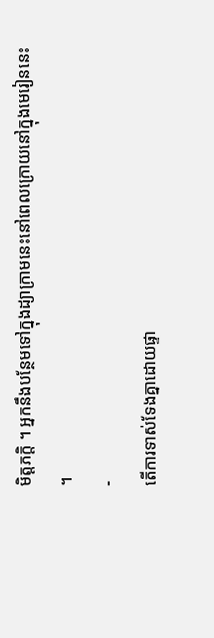មិត្តភក្តិ ។ អ្នកនឹងបន្ថែមទៅក្នុងដ្យាក្រាមនេះនៅពេលក្រោយនៅក្នុងមេរៀននេះ ។
-
តើការទាស់ទែងគ្នាដោយផ្ទា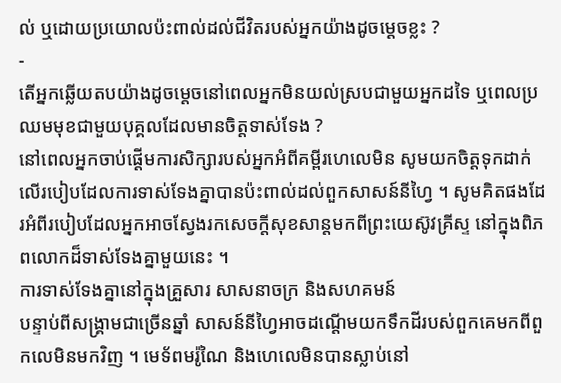ល់ ឬដោយប្រយោលប៉ះពាល់ដល់ជីវិតរបស់អ្នកយ៉ាងដូចម្តេចខ្លះ ?
-
តើអ្នកឆ្លើយតបយ៉ាងដូចម្តេចនៅពេលអ្នកមិនយល់ស្របជាមួយអ្នកដទៃ ឬពេលប្រឈមមុខជាមួយបុគ្គលដែលមានចិត្តទាស់ទែង ?
នៅពេលអ្នកចាប់ផ្តើមការសិក្សារបស់អ្នកអំពីគម្ពីរហេលេមិន សូមយកចិត្តទុកដាក់លើរបៀបដែលការទាស់ទែងគ្នាបានប៉ះពាល់ដល់ពួកសាសន៍នីហ្វៃ ។ សូមគិតផងដែរអំពីរបៀបដែលអ្នកអាចស្វែងរកសេចក្តីសុខសាន្តមកពីព្រះយេស៊ូវគ្រីស្ទ នៅក្នុងពិភពលោកដ៏ទាស់ទែងគ្នាមួយនេះ ។
ការទាស់ទែងគ្នានៅក្នុងគ្រួសារ សាសនាចក្រ និងសហគមន៍
បន្ទាប់ពីសង្គ្រាមជាច្រើនឆ្នាំ សាសន៍នីហ្វៃអាចដណ្តើមយកទឹកដីរបស់ពួកគេមកពីពួកលេមិនមកវិញ ។ មេទ័ពមរ៉ូណៃ និងហេលេមិនបានស្លាប់នៅ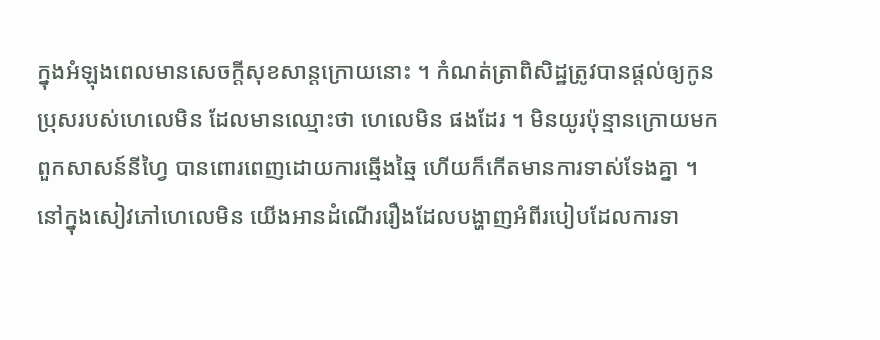ក្នុងអំឡុងពេលមានសេចក្តីសុខសាន្តក្រោយនោះ ។ កំណត់ត្រាពិសិដ្ឋត្រូវបានផ្តល់ឲ្យកូនប្រុសរបស់ហេលេមិន ដែលមានឈ្មោះថា ហេលេមិន ផងដែរ ។ មិនយូរប៉ុន្មានក្រោយមក ពួកសាសន៍នីហ្វៃ បានពោរពេញដោយការឆ្មើងឆ្មៃ ហើយក៏កើតមានការទាស់ទែងគ្នា ។
នៅក្នុងសៀវភៅហេលេមិន យើងអានដំណើររឿងដែលបង្ហាញអំពីរបៀបដែលការទា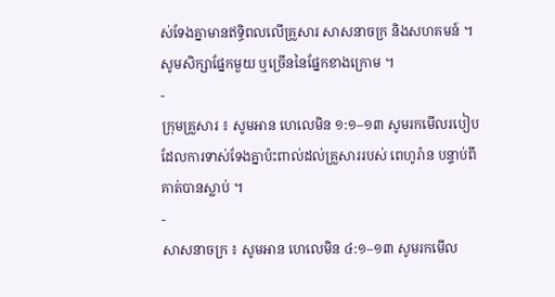ស់ទែងគ្នាមានឥទ្ធិពលលើគ្រួសារ សាសនាចក្រ និងសហគមន៍ ។
សូមសិក្សាផ្នែកមួយ ឬច្រើននៃផ្នែកខាងក្រោម ។
-
ក្រុមគ្រួសារ ៖ សូមអាន ហេលេមិន ១:១–១៣ សូមរកមើលរបៀបដែលការទាស់ទែងគ្នាប៉ះពាល់ដល់គ្រួសាររបស់ ពេហូរ៉ាន បន្ទាប់ពីគាត់បានស្លាប់ ។
-
សាសនាចក្រ ៖ សូមអាន ហេលេមិន ៤:១–១៣ សូមរកមើល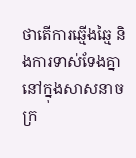ថាតើការឆ្មើងឆ្មៃ និងការទាស់ទែងគ្នានៅក្នុងសាសនាចក្រ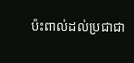ប៉ះពាល់ដល់ប្រជាជា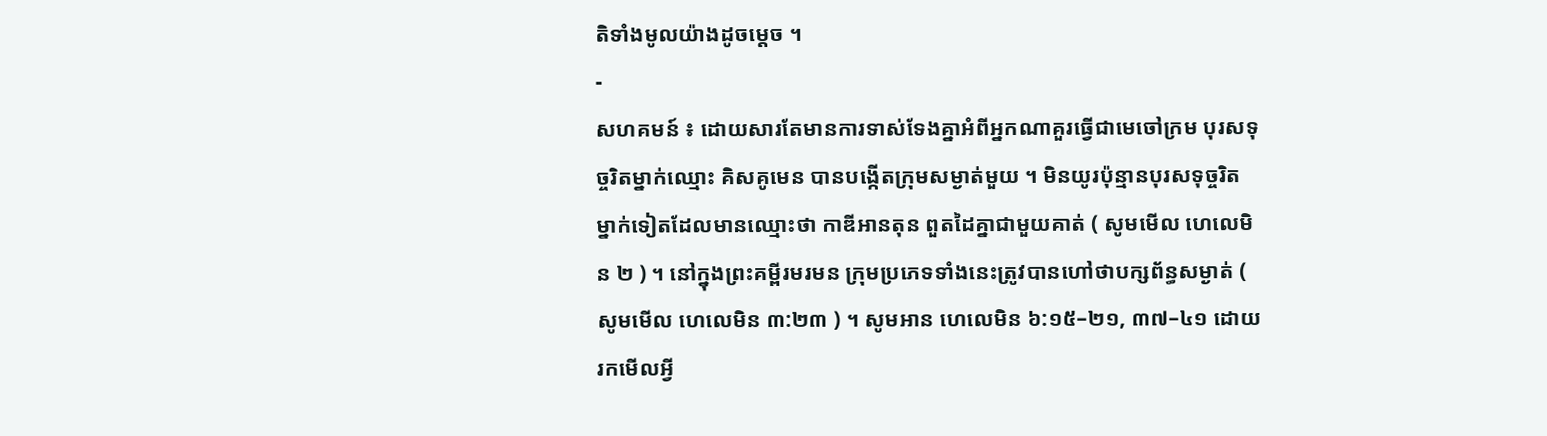តិទាំងមូលយ៉ាងដូចម្តេច ។
-
សហគមន៍ ៖ ដោយសារតែមានការទាស់ទែងគ្នាអំពីអ្នកណាគួរធ្វើជាមេចៅក្រម បុរសទុច្ចរិតម្នាក់ឈ្មោះ គិសគូមេន បានបង្កើតក្រុមសម្ងាត់មួយ ។ មិនយូរប៉ុន្មានបុរសទុច្ចរិតម្នាក់ទៀតដែលមានឈ្មោះថា កាឌីអានតុន ពួតដៃគ្នាជាមួយគាត់ ( សូមមើល ហេលេមិន ២ ) ។ នៅក្នុងព្រះគម្ពីរមរមន ក្រុមប្រភេទទាំងនេះត្រូវបានហៅថាបក្សព័ន្ធសម្ងាត់ ( សូមមើល ហេលេមិន ៣:២៣ ) ។ សូមអាន ហេលេមិន ៦:១៥–២១, ៣៧–៤១ ដោយរកមើលអ្វី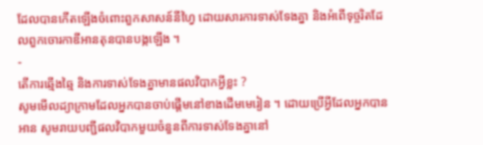ដែលបានកើតឡើងចំពោះពួកសាសន៍នីហ្វៃ ដោយសារការទាស់ទែងគ្នា និងអំពើទុច្ចរិតដែលពួកចោរកាឌីអានតុនបានបង្កឡើង ។
-
តើការឆ្មើងឆ្មៃ និងការទាស់ទែងគ្នាមានផលវិបាកអ្វីខ្លះ ?
សូមមើលដ្យាក្រាមដែលអ្នកបានចាប់ផ្តើមនៅខាងដើមមេរៀន ។ ដោយប្រើអ្វីដែលអ្នកបានអាន សូមរាយបញ្ជីផលវិបាកមួយចំនួនពីការទាស់ទែងគ្នានៅ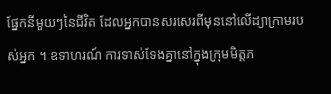ផ្នែកនីមួយៗនៃជីវិត ដែលអ្នកបានសរសេរពីមុននៅលើដ្យាក្រាមរបស់អ្នក ។ ឧទាហរណ៍ ការទាស់ទែងគ្នានៅក្នុងក្រុមមិត្តភ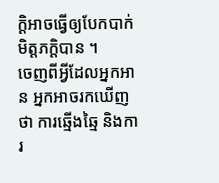ក្តិអាចធ្វើឲ្យបែកបាក់មិត្តភក្តិបាន ។
ចេញពីអ្វីដែលអ្នកអាន អ្នកអាចរកឃើញថា ការឆ្មើងឆ្មៃ និងការ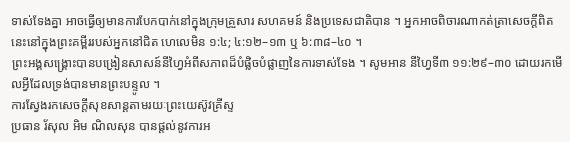ទាស់ទែងគ្នា អាចធ្វើឲ្យមានការបែកបាក់នៅក្នុងក្រុមគ្រួសារ សហគមន៍ និងប្រទេសជាតិបាន ។ អ្នកអាចពិចារណាកត់ត្រាសេចក្តីពិតនេះនៅក្នុងព្រះគម្ពីររបស់អ្នកនៅជិត ហេលេមិន ១:៤; ៤:១២–១៣ ឬ ៦:៣៨–៤០ ។
ព្រះអង្គសង្គ្រោះបានបង្រៀនសាសន៍នីហ្វៃអំពីសភាពដ៏បំផ្លិចបំផ្លាញនៃការទាស់ទែង ។ សូមអាន នីហ្វៃទី៣ ១១:២៩–៣០ ដោយរកមើលអ្វីដែលទ្រង់បានមានព្រះបន្ទូល ។
ការស្វែងរកសេចក្តីសុខសាន្តតាមរយៈព្រះយេស៊ូវគ្រីស្ទ
ប្រធាន រ័សុល អិម ណិលសុន បានផ្ដល់នូវការអ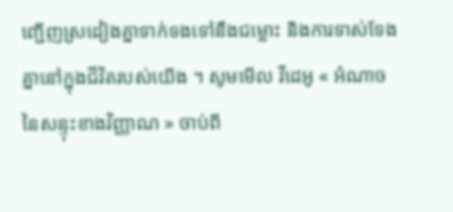ញ្ជើញស្រដៀងគ្នាទាក់ទងទៅនឹងជម្លោះ និងការទាស់ទែងគ្នានៅក្នុងជីវិតរបស់យើង ។ សូមមើល វីដេអូ « អំណាចនៃសន្ទុះខាងវិញ្ញាណ » ចាប់ពី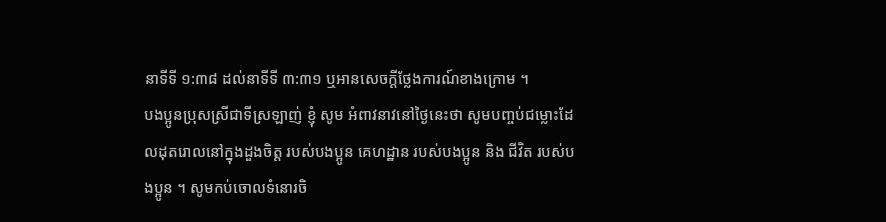នាទីទី ១:៣៨ ដល់នាទីទី ៣:៣១ ឬអានសេចក្តីថ្លែងការណ៍ខាងក្រោម ។
បងប្អូនប្រុសស្រីជាទីស្រឡាញ់ ខ្ញុំ សូម អំពាវនាវនៅថ្ងៃនេះថា សូមបញ្ចប់ជម្លោះដែលដុតរោលនៅក្នុងដួងចិត្ត របស់បងប្អូន គេហដ្ឋាន របស់បងប្អូន និង ជីវិត របស់បងប្អូន ។ សូមកប់ចោលទំនោរចិ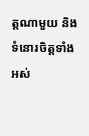ត្តណាមួយ និង ទំនោរចិត្តទាំងអស់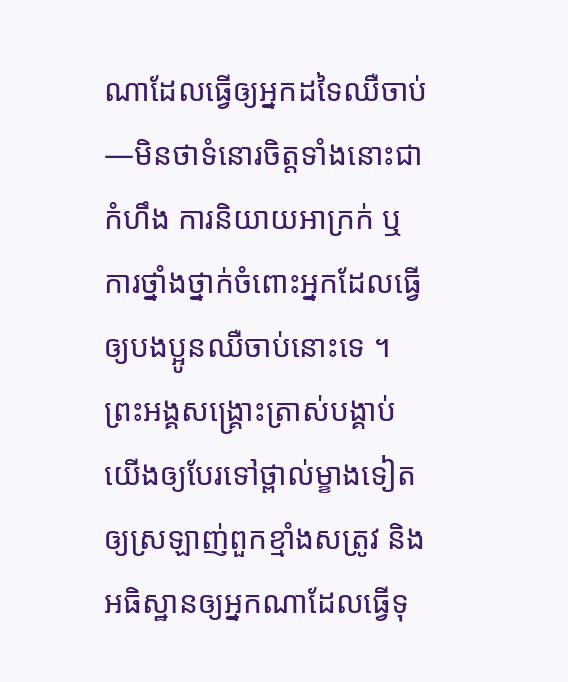ណាដែលធ្វើឲ្យអ្នកដទៃឈឺចាប់—មិនថាទំនោរចិត្តទាំងនោះជាកំហឹង ការនិយាយអាក្រក់ ឬ ការថ្នាំងថ្នាក់ចំពោះអ្នកដែលធ្វើឲ្យបងប្អូនឈឺចាប់នោះទេ ។ ព្រះអង្គសង្គ្រោះត្រាស់បង្គាប់យើងឲ្យបែរទៅថ្ពាល់ម្ខាងទៀត ឲ្យស្រឡាញ់ពួកខ្មាំងសត្រូវ និងអធិស្ឋានឲ្យអ្នកណាដែលធ្វើទុ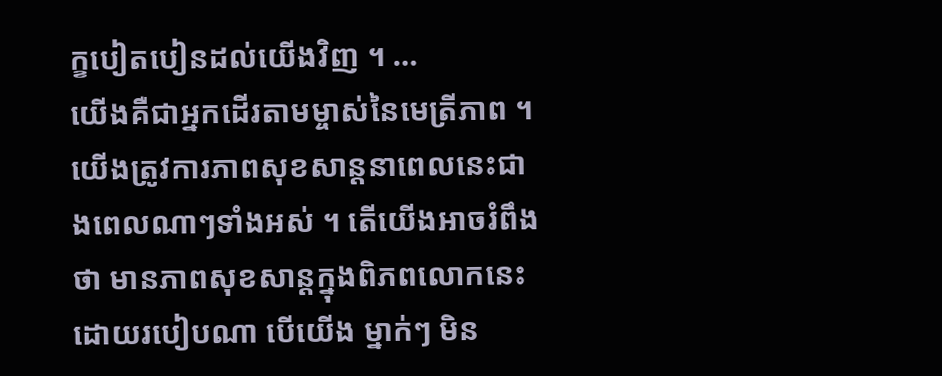ក្ខបៀតបៀនដល់យើងវិញ ។ …
យើងគឺជាអ្នកដើរតាមម្ចាស់នៃមេត្រីភាព ។ យើងត្រូវការភាពសុខសាន្ដនាពេលនេះជាងពេលណាៗទាំងអស់ ។ តើយើងអាចរំពឹងថា មានភាពសុខសាន្ដក្នុងពិភពលោកនេះដោយរបៀបណា បើយើង ម្នាក់ៗ មិន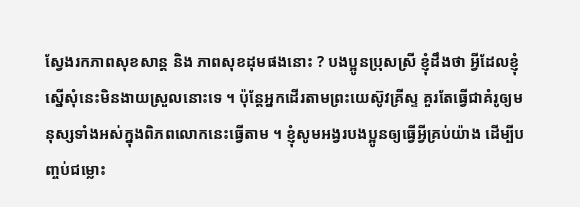ស្វែងរកភាពសុខសាន្ដ និង ភាពសុខដុមផងនោះ ? បងប្អូនប្រុសស្រី ខ្ញុំដឹងថា អ្វីដែលខ្ញុំស្នើសុំនេះមិនងាយស្រួលនោះទេ ។ ប៉ុន្ដែអ្នកដើរតាមព្រះយេស៊ូវគ្រីស្ទ គួរតែធ្វើជាគំរូឲ្យមនុស្សទាំងអស់ក្នុងពិភពលោកនេះធ្វើតាម ។ ខ្ញុំសូមអង្វរបងប្អូនឲ្យធ្វើអ្វីគ្រប់យ៉ាង ដើម្បីបញ្ចប់ជម្លោះ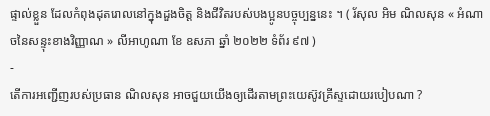ផ្ទាល់ខ្លួន ដែលកំពុងដុតរោលនៅក្នុងដួងចិត្ត និងជីវិតរបស់បងប្អូនបច្ចុប្បន្ននេះ ។ ( រ័សុល អិម ណិលសុន « អំណាចនៃសន្ទុះខាងវិញ្ញាណ » លីអាហូណា ខែ ឧសភា ឆ្នាំ ២០២២ ទំព័រ ៩៧ )
-
តើការអញ្ជើញរបស់ប្រធាន ណិលសុន អាចជួយយើងឲ្យដើរតាមព្រះយេស៊ូវគ្រីស្ទដោយរបៀបណា ?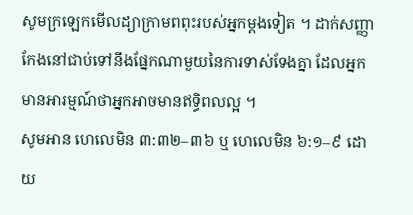សូមក្រឡេកមើលដ្យាក្រាមពពុះរបស់អ្នកម្តងទៀត ។ ដាក់សញ្ញាកែងនៅជាប់ទៅនឹងផ្នែកណាមួយនៃការទាស់ទែងគ្នា ដែលអ្នកមានអារម្មណ៍ថាអ្នកអាចមានឥទ្ធិពលល្អ ។
សូមអាន ហេលេមិន ៣:៣២–៣៦ ឬ ហេលេមិន ៦:១–៩ ដោយ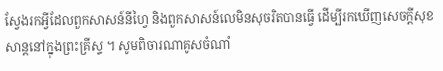ស្វែងរកអ្វីដែលពួកសាសន៍នីហ្វៃ និងពួកសាសន៍លេមិនសុចរិតបានធ្វើ ដើម្បីរកឃើញសេចក្តីសុខសាន្តនៅក្នុងព្រះគ្រីស្ទ ។ សូមពិចារណាគូសចំណាំ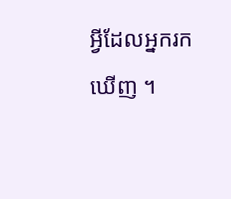អ្វីដែលអ្នករកឃើញ ។